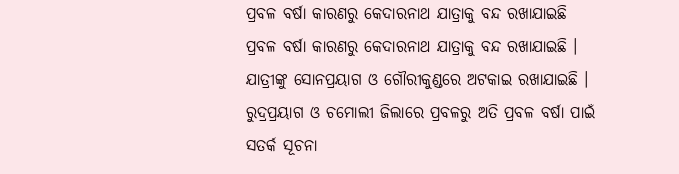ପ୍ରବଳ ବର୍ଷା କାରଣରୁ କେଦାରନାଥ ଯାତ୍ରାକୁ ବନ୍ଦ ରଖାଯାଇଛି
ପ୍ରବଳ ବର୍ଷା କାରଣରୁ କେଦାରନାଥ ଯାତ୍ରାକୁ ବନ୍ଦ ରଖାଯାଇଛି । ଯାତ୍ରୀଙ୍କୁ ସୋନପ୍ରୟାଗ ଓ ଗୌରୀକୁଣ୍ଡରେ ଅଟକାଇ ରଖାଯାଇଛି । ରୁଦ୍ରପ୍ରୟାଗ ଓ ଚମୋଲୀ ଜିଲାରେ ପ୍ରବଳରୁ ଅତି ପ୍ରବଳ ବର୍ଷା ପାଇଁ ସତର୍କ ସୂଚନା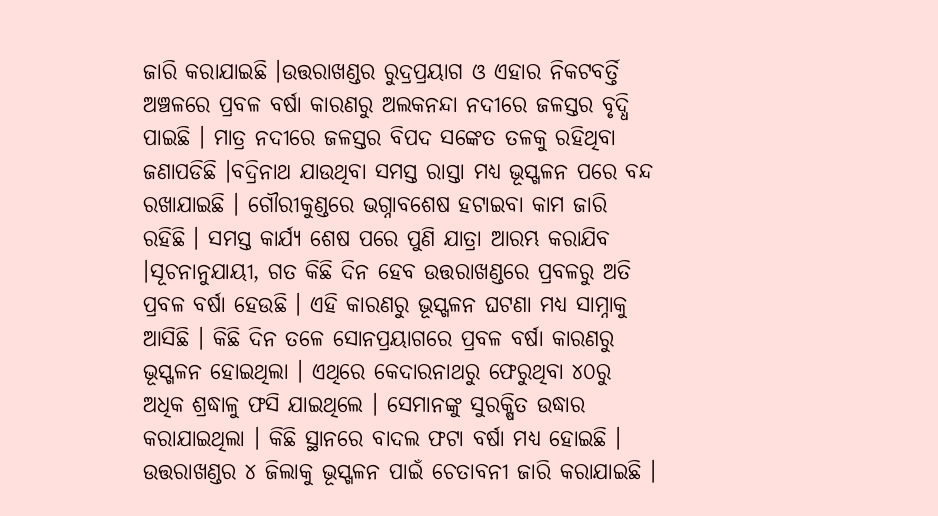ଜାରି କରାଯାଇଛି ।ଉତ୍ତରାଖଣ୍ଡର ରୁଦ୍ରପ୍ରୟାଗ ଓ ଏହାର ନିକଟବର୍ତ୍ତି ଅଞ୍ଚଳରେ ପ୍ରବଳ ବର୍ଷା କାରଣରୁ ଅଲକନନ୍ଦା ନଦୀରେ ଜଳସ୍ତର ବୃଦ୍ଧି ପାଇଛି । ମାତ୍ର ନଦୀରେ ଜଳସ୍ତର ବିପଦ ସଙ୍କେତ ତଳକୁ ରହିଥିବା ଜଣାପଡିଛି ।ବଦ୍ରିନାଥ ଯାଉଥିବା ସମସ୍ତ ରାସ୍ତା ମଧ୍ୟ ଭୂସ୍ଖଳନ ପରେ ବନ୍ଦ ରଖାଯାଇଛି । ଗୌରୀକୁଣ୍ଡରେ ଭଗ୍ନାବଶେଷ ହଟାଇବା କାମ ଜାରି ରହିଛି । ସମସ୍ତ କାର୍ଯ୍ୟ ଶେଷ ପରେ ପୁଣି ଯାତ୍ରା ଆରମ୍ଭ କରାଯିବ ।ସୂଚନାନୁଯାୟୀ, ଗତ କିଛି ଦିନ ହେବ ଉତ୍ତରାଖଣ୍ଡରେ ପ୍ରବଳରୁ ଅତି ପ୍ରବଳ ବର୍ଷା ହେଉଛି । ଏହି କାରଣରୁ ଭୂସ୍ଖଳନ ଘଟଣା ମଧ୍ୟ ସାମ୍ନାକୁ ଆସିଛି । କିଛି ଦିନ ତଳେ ସୋନପ୍ରୟାଗରେ ପ୍ରବଳ ବର୍ଷା କାରଣରୁ ଭୂସ୍ଖଳନ ହୋଇଥିଲା । ଏଥିରେ କେଦାରନାଥରୁ ଫେରୁଥିବା ୪୦ରୁ ଅଧିକ ଶ୍ରଦ୍ଧାଳୁ ଫସି ଯାଇଥିଲେ । ସେମାନଙ୍କୁ ସୁରକ୍ଷିତ ଉଦ୍ଧାର କରାଯାଇଥିଲା । କିଛି ସ୍ଥାନରେ ବାଦଲ ଫଟା ବର୍ଷା ମଧ୍ୟ ହୋଇଛି ।
ଉତ୍ତରାଖଣ୍ଡର ୪ ଜିଲାକୁ ଭୂସ୍ଖଳନ ପାଇଁ ଚେତାବନୀ ଜାରି କରାଯାଇଛି ।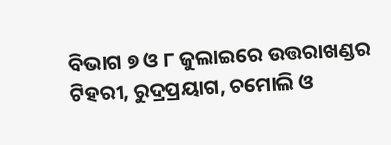ବିଭାଗ ୭ ଓ ୮ ଜୁଲାଇରେ ଉତ୍ତରାଖଣ୍ଡର ଟିହରୀ, ରୁଦ୍ରପ୍ରୟାଗ, ଚମୋଲି ଓ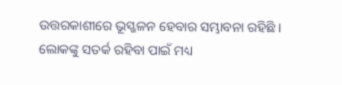ଉତ୍ତରକାଶୀରେ ଭୂସ୍ଖଳନ ହେବାର ସମ୍ଭାବନା ରହିଛି । ଲୋକଙ୍କୁ ସତର୍କ ରହିବା ପାଇଁ ମଧ୍ୟ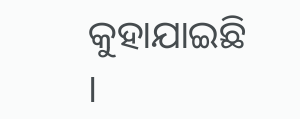କୁହାଯାଇଛି ।